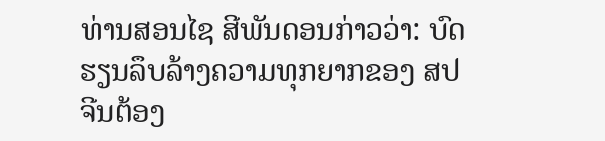ທ່ານສອນໄຊ ສີພັນດອນກ່າວວ່າ: ບົດຮຽນລຶບລ້າງຄວາມທຸກຍາກຂອງ ສປ ຈີນຕ້ອງ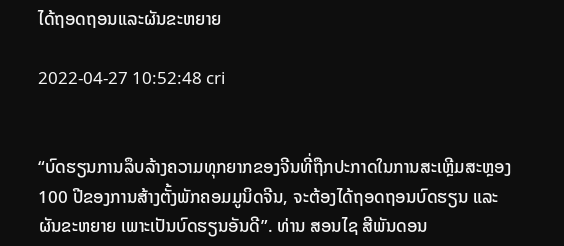ໄດ້ຖອດຖອນແລະຜັນຂະຫຍາຍ

2022-04-27 10:52:48 cri


“ບົດຮຽນການລຶບລ້າງຄວາມທຸກຍາກຂອງຈີນທີ່ຖືກປະກາດໃນການສະເຫຼີມສະຫຼອງ 100 ປີຂອງການສ້າງຕັ້ງພັກຄອມມູນິດຈີນ, ຈະຕ້ອງໄດ້ຖອດຖອນບົດຮຽນ ແລະ ຜັນຂະຫຍາຍ ເພາະເປັນບົດຮຽນອັນດີ”. ທ່ານ ສອນໄຊ ສີພັນດອນ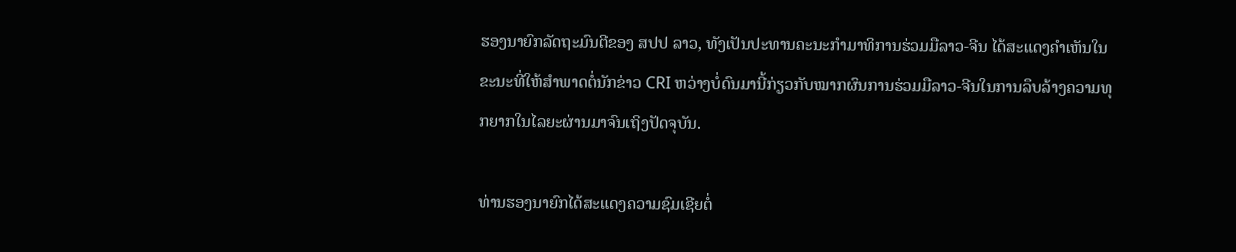ຮອງນາຍົກລັດຖະມົນຕີຂອງ ສປປ ລາວ, ທັງເປັນປະທານຄະນະກໍາມາທິການຮ່ວມມືລາວ-ຈີນ ໄດ້ສະແດງຄໍາເຫັນໃນຂະນະທີ່ໃຫ້ສໍາພາດຕໍ່ນັກຂ່າວ CRI ຫວ່າງບໍ່ດົນມານີ້ກ່ຽວກັບໝາກຜົນການຮ່ວມມືລາວ-ຈີນໃນການລຶບລ້າງຄວາມທຸກຍາກໃນໄລຍະຜ່ານມາຈົນເຖິງປັດຈຸບັນ.

ທ່ານຮອງນາຍົກໄດ້ສະແດງຄວາມຊົມເຊີຍຕໍ່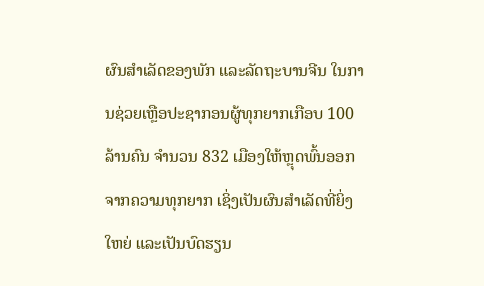ຜົນສໍາເລັດຂອງພັກ ແລະລັດຖະບານຈີນ ໃນການຊ່ວຍເຫຼືອປະຊາກອນຜູ້ທຸກຍາກເກືອບ 100 ລ້ານຄົນ ຈຳນວນ 832 ເມືອງໃຫ້ຫຼຸດພົ້ນອອກຈາກຄວາມທຸກຍາກ ເຊິ່ງເປັນຜົນສໍາເລັດທີ່ຍິ່ງໃຫຍ່ ແລະເປັນບົດຮຽນ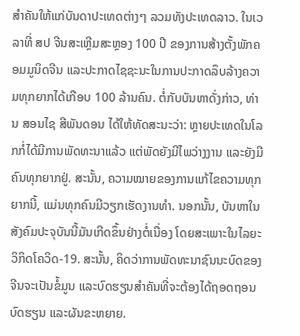ສໍາຄັນໃຫ້ແກ່ບັນດາປະເທດຕ່າງໆ ລວມທັງປະເທດລາວ. ໃນເວລາທີ່ ສປ ຈີນສະເຫຼີມສະຫຼອງ 100 ປີ ຂອງການສ້າງຕັ້ງພັກຄອມມູນິດຈີນ ແລະປະກາດໄຊຊະນະໃນການປະກາດລຶບລ້າງຄວາມທຸກຍາກໄດ້ເກືອບ 100 ລ້ານຄົນ. ຕໍ່ກັບບັນຫາດັ່ງກ່າວ, ທ່ານ ສອນໄຊ ສີພັນດອນ ໄດ້ໃຫ້ທັດສະນະວ່າ: ຫຼາຍປະເທດໃນໂລກກໍ່ໄດ້ມີການພັດທະນາແລ້ວ ແຕ່ພັດຍັງມີໄພວ່າງງານ ແລະຍັງມີຄົນທຸກຍາກຢູ່. ສະນັ້ນ, ຄວາມໝາຍຂອງການແກ້ໄຂຄວາມທຸກຍາກນີ້, ແມ່ນທຸກຄົນມີວຽກເຮັດງານທຳ. ນອກນັ້ນ, ບັນຫາໃນສັງຄົມປະຈຸບັນນີ້ມັນເກີດຂຶ້ນຢ່າງຕໍ່ເນື່ອງ ໂດຍສະເພາະໃນໄລຍະວິກິດໂຄວິດ-19. ສະນັ້ນ, ຄິດວ່າການພັດທະນາຊົນນະບົດຂອງຈີນຈະເປັນຂໍ້ມູນ ແລະບົດຮຽນສໍາຄັນທີ່ຈະຕ້ອງໄດ້ຖອດຖອນບົດຮຽນ ແລະຜັນຂະຫຍາຍ.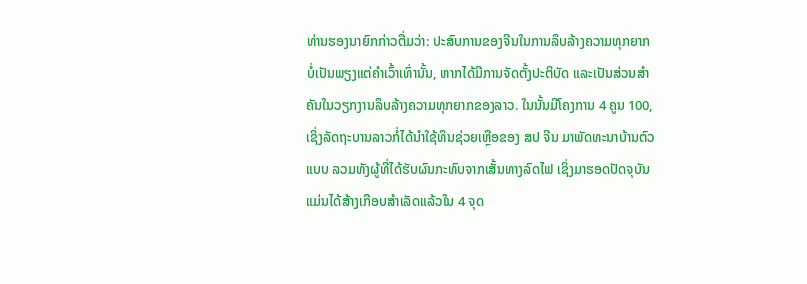ທ່ານຮອງນາຍົກກ່າວຕື່ມວ່າ: ປະສົບການຂອງຈີນໃນການລຶບລ້າງຄວາມທຸກຍາກບໍ່ເປັນພຽງແຕ່ຄໍາເວົ້າເທົ່ານັ້ນ, ຫາກໄດ້ມີການຈັດຕັ້ງປະຕິບັດ ແລະເປັນສ່ວນສໍາຄັນໃນວຽກງານລຶບລ້າງຄວາມທຸກຍາກຂອງລາວ. ໃນນັ້ນມີໂຄງການ 4 ຄູນ 100, ເຊິ່ງລັດຖະບານລາວກໍ່ໄດ້ນໍາໃຊ້ທຶນຊ່ວຍເຫຼືອຂອງ ສປ ຈີນ ມາພັດທະນາບ້ານຕົວແບບ ລວມທັງຜູ້ທີ່ໄດ້ຮັບຜົນກະທົບຈາກເສັ້ນທາງລົດໄຟ ເຊິ່ງມາຮອດປັດຈຸບັນແມ່ນໄດ້ສ້າງເກືອບສໍາເລັດແລ້ວໃນ 4 ຈຸດ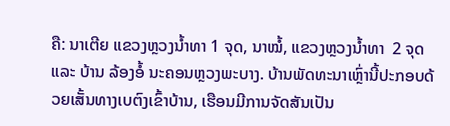ຄື: ນາເຕີຍ ແຂວງຫຼວງນໍ້າທາ 1 ຈຸດ, ນາໝໍ້, ແຂວງຫຼວງນໍ້າທາ  2 ຈຸດ ແລະ ບ້ານ ລ້ອງອໍ້ ນະຄອນຫຼວງພະບາງ. ບ້ານພັດທະນາເຫຼົ່ານີ້ປະກອບດ້ວຍເສັ້ນທາງເບຕົງເຂົ້າບ້ານ, ເຮືອນມີການຈັດສັນເປັນ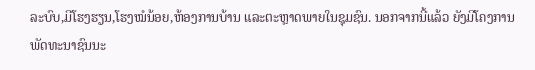ລະບົບ,ມີໂຮງຮຽນ,ໂຮງໝໍນ້ອຍ,ຫ້ອງການບ້ານ ແລະຕະຫຼາດພາຍໃນຊຸມຊົນ. ນອກຈາກນີ້ແລ້ວ ຍັງມີໂຄງການພັດທະນາຊົນນະ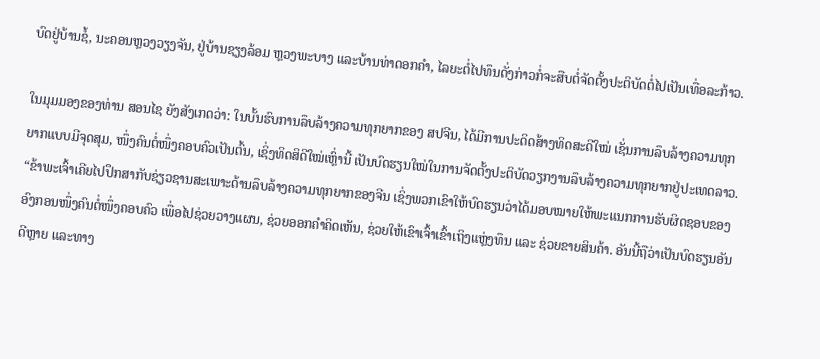ບົດຢູ່ບ້ານຊໍ້, ນະຄອນຫຼວງວຽງຈັນ, ຢູ່ບ້ານຊຽງລ້ອມ ຫຼວງພະບາງ ແລະບ້ານທ່າດອກຄໍາ, ໄລຍະຕໍ່ໄປທຶນດັ່ງກ່າວກໍ່ຈະສືບຕໍ່ຈັດຕັ້ງປະຕິບັດຕໍ່ໄປເປັນເທື່ອລະກ້າວ.

ໃນມຸມມອງຂອງທ່ານ ສອນໄຊ ຍັງສັງເກດວ່າ: ໃນບັ້ນຮົບການລຶບລ້າງຄວາມທຸກຍາກຂອງ ສປຈີນ, ໄດ້ມີການປະດິດສ້າງທິດສະດີໃໝ່ ເຊັ່ນການລຶບລ້າງຄວາມທຸກຍາກແບບມີຈຸດສຸມ, ໜຶ່ງຄົນຕໍ່ໜຶ່ງຄອບຄົວເປັນຕົ້ນ, ເຊິ່ງທິດສິດີໃໝ່ເຫຼົ່ານີ້ ເປັນບົດຮຽນໃໝ່ໃນການຈັດຕັ້ງປະຕິບັດວຽກງານລຶບລ້າງຄວາມທຸກຍາກຢູ່ປະເທດລາວ. “ຂ້າພະເຈົ້າເຄີຍໄປປຶກສາກັບຊ່ຽວຊານສະເພາະດ້ານລຶບລ້າງຄວາມທຸກຍາກຂອງຈີນ ເຊິ່ງພວກເຂົາໃຫ້ບົດຮຽນວ່າໄດ້ມອບໝາຍໃຫ້ພະແນກການຮັບຜິດຊອບຂອງອົງກອນໜຶ່ງຄົນຕໍ່ໜຶ່ງຄອບຄົວ ເພື່ອໄປຊ່ວຍວາງແຜນ, ຊ່ວຍອອກຄໍາຄິດເຫັນ, ຊ່ວຍໃຫ້ເຂົາເຈົ້າເຂົ້າເຖິງແຫຼ່ງທຶນ ແລະ ຊ່ວຍຂາຍສິນຄ້າ. ອັນນີ້ຖືວ່າເປັນບົດຮຽນອັນດີຫຼາຍ ແລະທາງ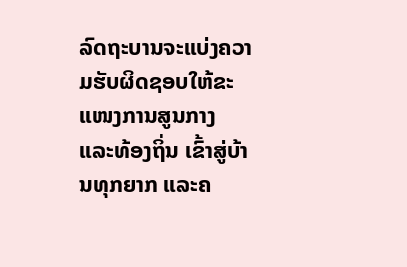ລົດຖະບານຈະແບ່ງຄວາມຮັບຜິດຊອບໃຫ້ຂະແໜງການສູນກາງ ແລະທ້ອງຖິ່ນ ເຂົ້າສູ່ບ້ານທຸກຍາກ ແລະຄ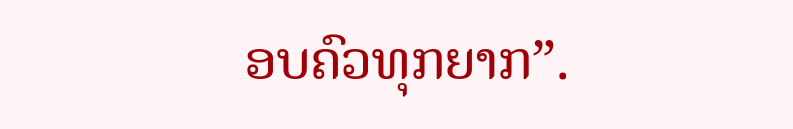ອບຄົວທຸກຍາກ”.